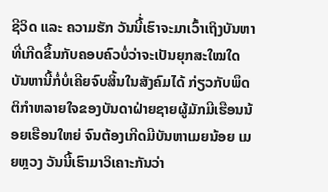ຊີວິດ ແລະ ຄວາມຮັກ ວັນນີ້່ເຮົາຈະມາເວົ້າເຖິງບັນຫາທີ່ເກີດຂຶ້ນກັບຄອບຄົວບໍ່ວ່າຈະເປັນຍຸກສະໃໝໃດບັນຫານີ້ກໍ່ບໍ່ເຄີຍຈົບສິ້ນໃນສັງຄົມໄດ້ ກ່ຽວກັບພຶດຕິກຳຫລາຍໃຈຂອງບັນດາຝ່າຍຊາຍຜູ້ມັກມີເຮືອນນ້ອຍເຮືອນໃຫຍ່ ຈົນຕ້ອງເກີດມີບັນຫາເມຍນ້ອຍ ເມຍຫຼວງ ວັນນີ້ເຮົາມາວິເຄາະກັນວ່າ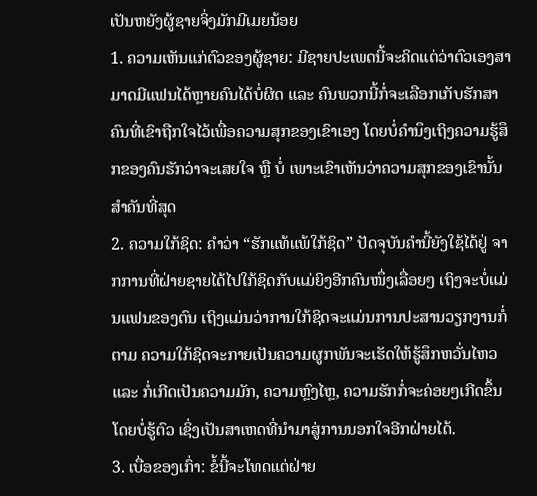ເປັນຫຍັງຜູ້ຊາຍຈິ່ງມັກມີເມຍນ້ອຍ
1. ຄວາມເຫັນແກ່ຕົວຂອງຜູ້ຊາຍ: ມີຊາຍປະເພດນີ້ຈະຄິດແຕ່ວ່າຕົວເອງສາມາດມີແຟນໄດ້ຫຼາຍຄົນໄດ້ບໍ່ຜິດ ແລະ ຄົນພວກນີ້ກໍ່ຈະເລືອກເກັບຮັກສາຄົນທີ່ເຂົາຖືກໃຈໄວ້ເພື່ອຄວາມສຸກຂອງເຂົາເອງ ໂດຍບໍ່ຄຳນຶງເຖິງຄວາມຮູ້ສຶກຂອງຄົນຮັກວ່າຈະເສຍໃຈ ຫຼື ບໍ່ ເພາະເຂົາເຫັນວ່າຄວາມສຸກຂອງເຂົານັ້ນສຳຄັນທີ່ສຸດ
2. ຄວາມໃກ້ຊິດ: ຄຳວ່າ “ຮັກແທ້ແພ້ໃກ້ຊິດ” ປັດຈຸບັນຄຳນີ້ຍັງໃຊ້ໄດ້ຢູ່ ຈາກການທີ່ຝ່າຍຊາຍໄດ້ໄປໃກ້ຊິດກັບແມ່ຍິງອີກຄົນໜຶ່ງເລື່ອຍໆ ເຖິງຈະບໍ່ແມ່ນແຟນຂອງຕົນ ເຖິງແມ່ນວ່າການໃກ້ຊິດຈະແມ່ນການປະສານວຽກງານກໍ່ຕາມ ຄວາມໃກ້ຊິດຈະກາຍເປັນຄວາມຜູກພັນຈະເຮັດໃຫ້ຮູ້ສຶກຫວັ່ນໄຫວ ແລະ ກໍ່ເກີດເປັນຄວາມມັກ, ຄວາມຫຼົງໄຫຼ, ຄວາມຮັກກໍ່ຈະຄ່ອຍໆເກີດຂຶ້ນ ໂດຍບໍ່ຮູ້ຕົວ ເຊິ່ງເປັນສາເຫດທີ່ນຳມາສູ່ການນອກໃຈອີກຝ່າຍໄດ້.
3. ເບື່ອຂອງເກົ່າ: ຂໍ້ນີ້ຈະໂທດແຕ່ຝ່າຍ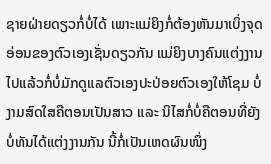ຊາຍຝ່າຍດຽວກໍ່ບໍ່ໄດ້ ເພາະແມ່ຍິງກໍ່ຕ້ອງຫັນມາເບິ່ງຈຸດອ່ອນຂອງຕົວເອງເຊັ່ນດຽວກັນ ແມ່ຍິງບາງຄົນແຕ່ງງານໄປແລ້ວກໍ່ບໍ່ມັກດູແລຕົວເອງປະປ່ອຍຕົວເອງໃຫ້ໂຊມ ບໍ່ງາມສົດໃສຄືຕອນເປັນສາວ ແລະ ນິໄສກໍ່ບໍ່ຄືຕອນທີ່ຍັງບໍ່ທັນໄດ້ແຕ່ງງານກັນ ນີ້ກໍ່ເປັນເຫດຜົນໜຶ່ງ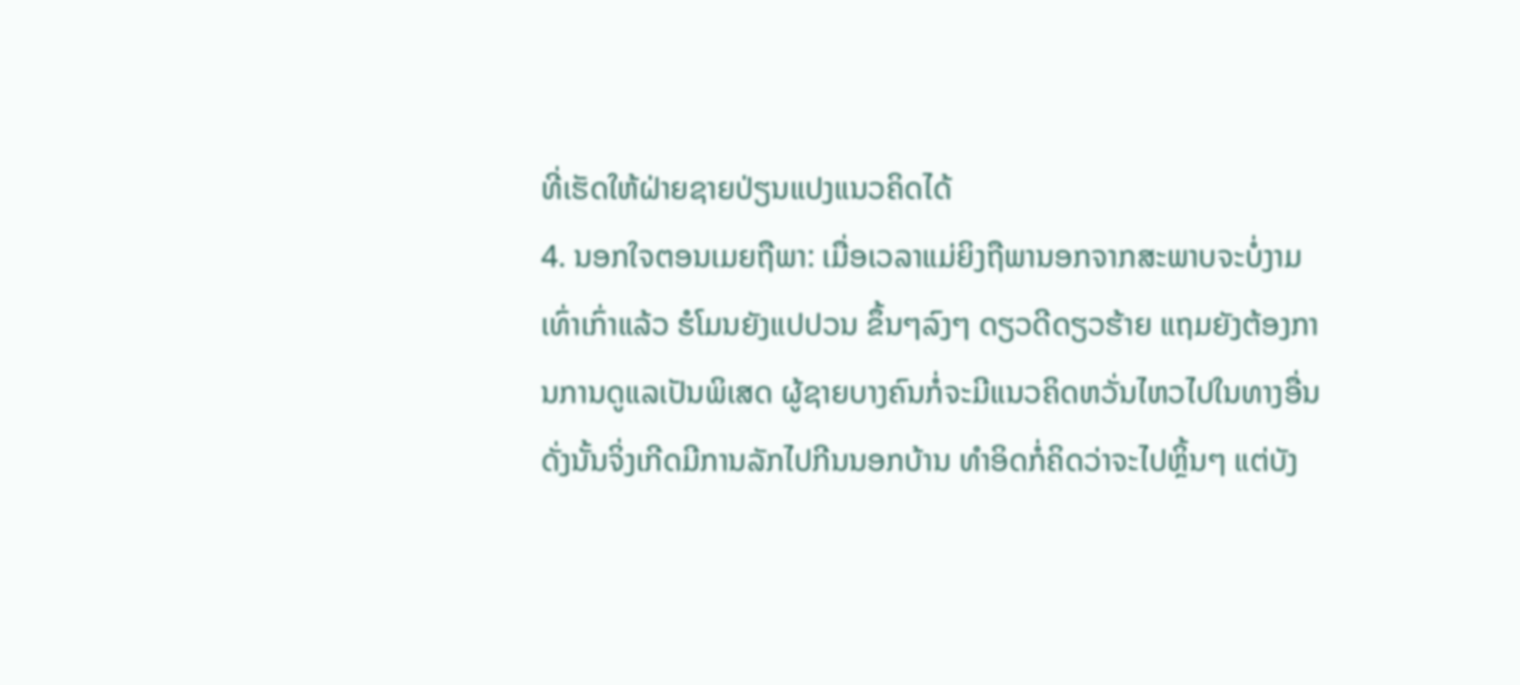ທີ່ເຮັດໃຫ້ຝ່າຍຊາຍປ່ຽນແປງແນວຄິດໄດ້
4. ນອກໃຈຕອນເມຍຖືພາ: ເມື່ອເວລາແມ່ຍິງຖືພານອກຈາກສະພາບຈະບໍ່ງາມເທົ່າເກົ່າແລ້ວ ຮໍໂມນຍັງແປປວນ ຂຶ້ນໆລົງໆ ດຽວດີດຽວຮ້າຍ ແຖມຍັງຕ້ອງການການດູແລເປັນພິເສດ ຜູ້ຊາຍບາງຄົນກໍ່ຈະມີແນວຄິດຫວັ່ນໄຫວໄປໃນທາງອື່ນ ດັ່ງນັ້ນຈິ່ງເກີດມີການລັກໄປກີນນອກບ້ານ ທຳອິດກໍ່ຄິດວ່າຈະໄປຫຼິ້ນໆ ແຕ່ບັງ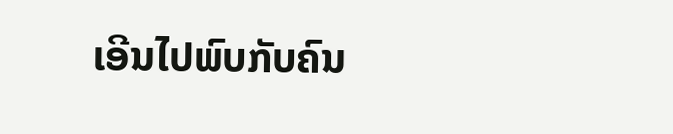ເອີນໄປພົບກັບຄົນ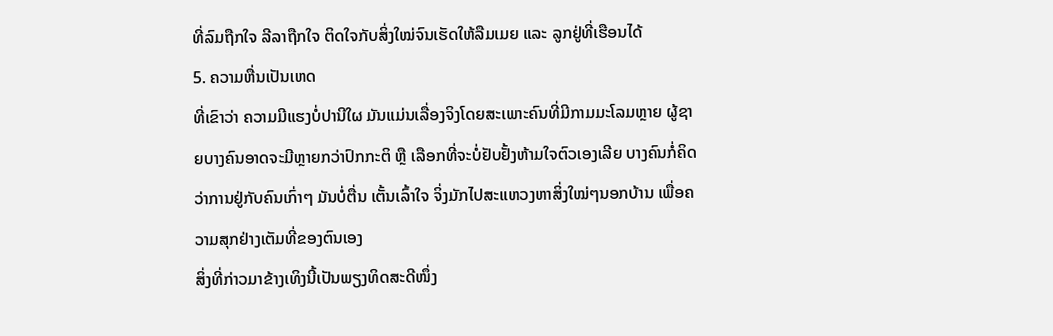ທີ່ລົມຖືກໃຈ ລີລາຖືກໃຈ ຕິດໃຈກັບສິ່ງໃໝ່ຈົນເຮັດໃຫ້ລືມເມຍ ແລະ ລູກຢູ່ທີ່ເຮືອນໄດ້
5. ຄວາມຫື່ນເປັນເຫດ
ທີ່ເຂົາວ່າ ຄວາມມີແຮງບໍ່ປານີໃຜ ມັນແມ່ນເລື່ອງຈິງໂດຍສະເພາະຄົນທີ່ມີກາມມະໂລມຫຼາຍ ຜູ້ຊາຍບາງຄົນອາດຈະມີຫຼາຍກວ່າປົກກະຕິ ຫຼື ເລືອກທີ່ຈະບໍ່ຢັບຢັ້ງຫ້າມໃຈຕົວເອງເລີຍ ບາງຄົນກໍ່ຄິດວ່າການຢູ່ກັບຄົນເກົ່າໆ ມັນບໍ່ຕື່ນ ເຕັ້ນເລົ້າໃຈ ຈິ່ງມັກໄປສະແຫວງຫາສິ່ງໃໝ່ໆນອກບ້ານ ເພື່ອຄວາມສຸກຢ່າງເຕັມທີ່ຂອງຕົນເອງ
ສິ່ງທີ່ກ່າວມາຂ້າງເທິງນີ້ເປັນພຽງທິດສະດີໜຶ່ງ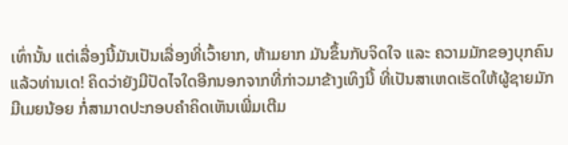ເທົ່ານັ້ນ ແຕ່ເລື່ອງນີ້ມັນເປັນເລື່ອງທີ່ເວົ້າຍາກ, ຫ້າມຍາກ ມັນຂຶ້ນກັບຈິດໃຈ ແລະ ຄວາມມັກຂອງບຸກຄົນ ແລ້ວທ່ານເດ! ຄິດວ່າຍັງມີປັດໄຈໃດອີກນອກຈາກທີ່ກ່າວມາຂ້າງເທິງນີ້ ທີ່ເປັນສາເຫດເຮັດໃຫ້ຜູ້ຊາຍມັກມີເມຍນ້ອຍ ກໍ່ສາມາດປະກອບຄຳຄິດເຫັນເພີ່ມເຕີມ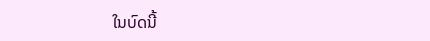ໃນບົດນີ້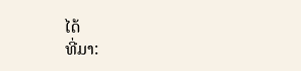ໄດ້
ທີ່ມາ: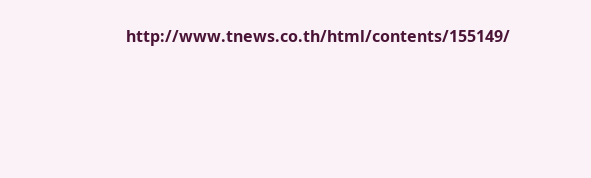http://www.tnews.co.th/html/contents/155149/